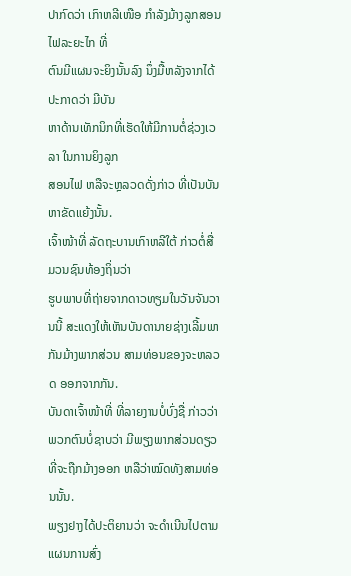ປາກົດວ່າ ເກົາຫລີເໜືອ ກໍາລັງມ້າງລູກສອນໄຟລະຍະໄກ ທີ່
ຕົນມີແຜນຈະຍິງນັ້ນລົງ ນຶ່ງມື້ຫລັງຈາກໄດ້ປະກາດວ່າ ມີບັນ
ຫາດ້ານເທັກນິກທີ່ເຮັດໃຫ້ມີການຕໍ່ຊ່ວງເວລາ ໃນການຍິງລູກ
ສອນໄຟ ຫລືຈະຫຼລວດດັ່ງກ່າວ ທີ່ເປັນບັນຫາຂັດແຍ້ງນັ້ນ.
ເຈົ້າໜ້າທີ່ ລັດຖະບານເກົາຫລີໃຕ້ ກ່າວຕໍ່ສື່ມວນຊົນທ້ອງຖິ່ນວ່າ
ຮູບພາບທີ່ຖ່າຍຈາກດາວທຽມໃນວັນຈັນວານນີ້ ສະແດງໃຫ້ເຫັນບັນດານາຍຊ່າງເລີ້ມພາ
ກັນມ້າງພາກສ່ວນ ສາມທ່ອນຂອງຈະຫລວດ ອອກຈາກກັນ.
ບັນດາເຈົ້າໜ້າທີ່ ທີ່ລາຍງານບໍ່ບົ່ງຊື່ ກ່າວວ່າ ພວກຕົນບໍ່ຊາບວ່າ ມີພຽງພາກສ່ວນດຽວທີ່ຈະຖືກມ້າງອອກ ຫລືວ່າໝົດທັງສາມທ່ອນນັ້ນ.
ພຽງຢາງໄດ້ປະຕິຍານວ່າ ຈະດໍາເນີນໄປຕາມແຜນການສົ່ງ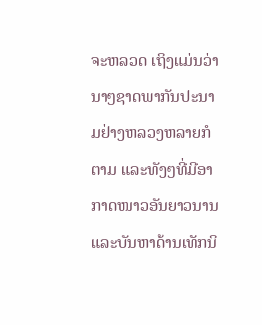ຈະຫລວດ ເຖິງແມ່ນວ່ານາໆຊາດພາກັນປະນາມຢ່າງຫລວງຫລາຍກໍຕາມ ແລະທັງໆທີ່ມີອາກາດໜາວອັນຍາວນານ ແລະບັນຫາດ້ານເທັກນິ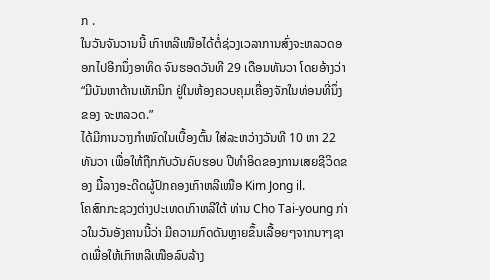ກ .
ໃນວັນຈັນວານນີ້ ເກົາຫລີເໜືອໄດ້ຕໍ່ຊ່ວງເວລາການສົ່ງຈະຫລວດອອກໄປອີກນຶ່ງອາທິດ ຈົນຮອດວັນທີ 29 ເດືອນທັນວາ ໂດຍອ້າງວ່າ “ມີບັນຫາດ້ານເທັກນິກ ຢູ່ໃນຫ້ອງຄວບຄຸມເຄື່ອງຈັກໃນທ່ອນທີ່ນຶ່ງຂອງ ຈະຫລວດ.”
ໄດ້ມີການວາງກໍາໜົດໃນເບື້ອງຕົ້ນ ໃສ່ລະຫວ່າງວັນທີ 10 ຫາ 22 ທັນວາ ເພື່ອໃຫ້ຖືກກັບວັນຄົບຮອບ ປີທໍາອິດຂອງການເສຍຊີວິດຂອງ ມື້ລາງອະດີດຜູ້ປົກຄອງເກົາຫລີເໜືອ Kim Jong il.
ໂຄສົກກະຊວງຕ່າງປະເທດເກົາຫລີໃຕ້ ທ່ານ Cho Tai-young ກ່າວໃນວັນອັງຄານນີ້ວ່າ ມີຄວາມກົດດັນຫຼາຍຂຶ້ນເລື້ອຍໆຈາກນາໆຊາດເພື່ອໃຫ້ເກົາຫລີເໜືອລົບລ້າງ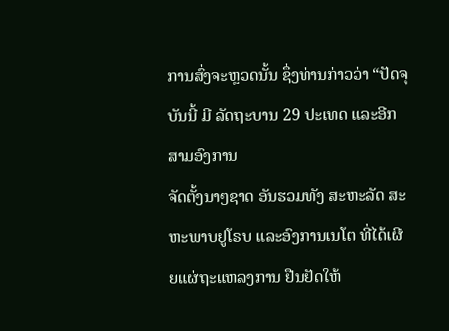ການສົ່ງຈະຫຼວດນັ້ນ ຊຶ່ງທ່ານກ່າວວ່າ “ປັດຈຸບັນນີ້ ມີ ລັດຖະບານ 29 ປະເທດ ແລະອີກສາມອົງການ
ຈັດຕັ້ງນາໆຊາດ ອັນຮວມທັງ ສະຫະລັດ ສະຫະພາບຢູໂຣບ ແລະອົງການເນໂຕ ທີ່ໄດ້ເຜີຍແຜ່ຖະແຫລງການ ຢືນຢັດໃຫ້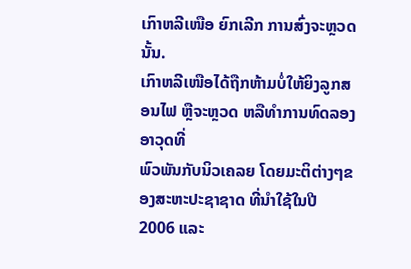ເກົາຫລີເໜືອ ຍົກເລີກ ການສົ່ງຈະຫຼວດນັ້ນ.
ເກົາຫລີເໜືອໄດ້ຖືກຫ້າມບໍ່ໃຫ້ຍິງລູກສອນໄຟ ຫຼືຈະຫຼວດ ຫລືທໍາການທົດລອງອາວຸດທີ່
ພົວພັນກັບນິວເຄລຍ ໂດຍມະຕິຕ່າງໆຂອງສະຫະປະຊາຊາດ ທີ່ນໍາໃຊ້ໃນປີ 2006 ແລະ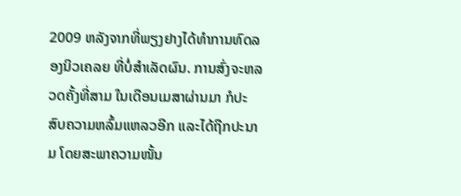2009 ຫລັງຈາກທີ່ພຽງຢາງໄດ້ທໍາການທົດລອງນິວເຄລຍ ທີ່ບໍ່ສໍາເລັດຜົນ. ການສົ່ງຈະຫລວດຄັ້ງທີ່ສາມ ໃນເດືອນເມສາຜ່ານມາ ກໍປະສົບຄວາມຫລົ້ມແຫລວອີກ ແລະໄດ້ຖືກປະນາມ ໂດຍສະພາຄວາມໜັ້ນ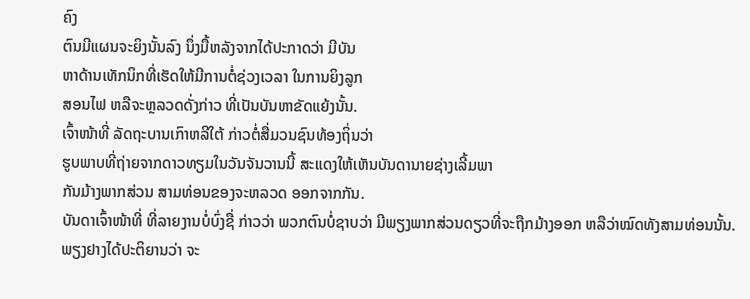ຄົງ
ຕົນມີແຜນຈະຍິງນັ້ນລົງ ນຶ່ງມື້ຫລັງຈາກໄດ້ປະກາດວ່າ ມີບັນ
ຫາດ້ານເທັກນິກທີ່ເຮັດໃຫ້ມີການຕໍ່ຊ່ວງເວລາ ໃນການຍິງລູກ
ສອນໄຟ ຫລືຈະຫຼລວດດັ່ງກ່າວ ທີ່ເປັນບັນຫາຂັດແຍ້ງນັ້ນ.
ເຈົ້າໜ້າທີ່ ລັດຖະບານເກົາຫລີໃຕ້ ກ່າວຕໍ່ສື່ມວນຊົນທ້ອງຖິ່ນວ່າ
ຮູບພາບທີ່ຖ່າຍຈາກດາວທຽມໃນວັນຈັນວານນີ້ ສະແດງໃຫ້ເຫັນບັນດານາຍຊ່າງເລີ້ມພາ
ກັນມ້າງພາກສ່ວນ ສາມທ່ອນຂອງຈະຫລວດ ອອກຈາກກັນ.
ບັນດາເຈົ້າໜ້າທີ່ ທີ່ລາຍງານບໍ່ບົ່ງຊື່ ກ່າວວ່າ ພວກຕົນບໍ່ຊາບວ່າ ມີພຽງພາກສ່ວນດຽວທີ່ຈະຖືກມ້າງອອກ ຫລືວ່າໝົດທັງສາມທ່ອນນັ້ນ.
ພຽງຢາງໄດ້ປະຕິຍານວ່າ ຈະ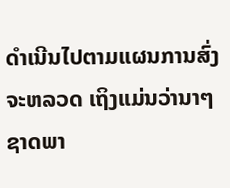ດໍາເນີນໄປຕາມແຜນການສົ່ງຈະຫລວດ ເຖິງແມ່ນວ່ານາໆຊາດພາ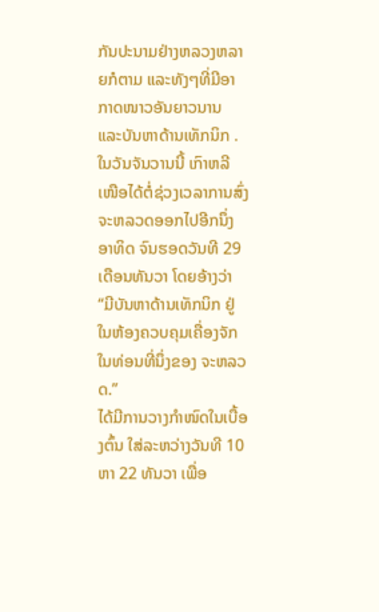ກັນປະນາມຢ່າງຫລວງຫລາຍກໍຕາມ ແລະທັງໆທີ່ມີອາກາດໜາວອັນຍາວນານ ແລະບັນຫາດ້ານເທັກນິກ .
ໃນວັນຈັນວານນີ້ ເກົາຫລີເໜືອໄດ້ຕໍ່ຊ່ວງເວລາການສົ່ງຈະຫລວດອອກໄປອີກນຶ່ງອາທິດ ຈົນຮອດວັນທີ 29 ເດືອນທັນວາ ໂດຍອ້າງວ່າ “ມີບັນຫາດ້ານເທັກນິກ ຢູ່ໃນຫ້ອງຄວບຄຸມເຄື່ອງຈັກໃນທ່ອນທີ່ນຶ່ງຂອງ ຈະຫລວດ.”
ໄດ້ມີການວາງກໍາໜົດໃນເບື້ອງຕົ້ນ ໃສ່ລະຫວ່າງວັນທີ 10 ຫາ 22 ທັນວາ ເພື່ອ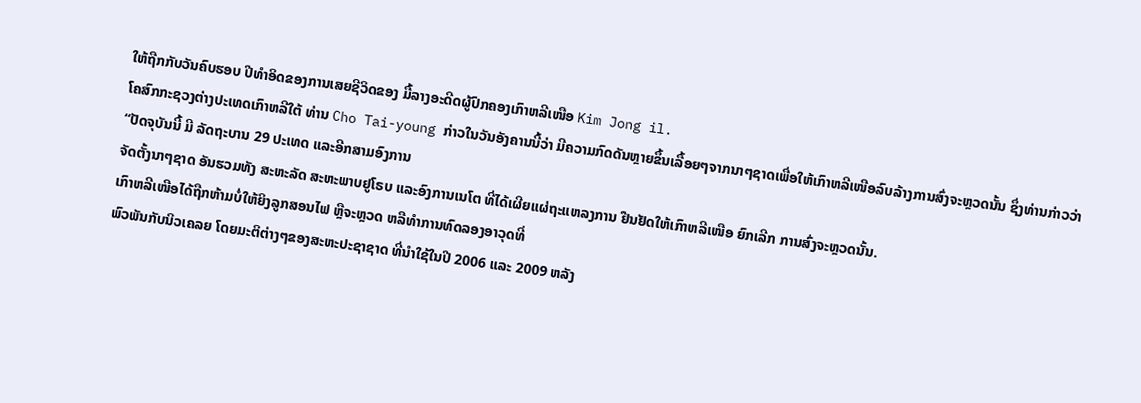ໃຫ້ຖືກກັບວັນຄົບຮອບ ປີທໍາອິດຂອງການເສຍຊີວິດຂອງ ມື້ລາງອະດີດຜູ້ປົກຄອງເກົາຫລີເໜືອ Kim Jong il.
ໂຄສົກກະຊວງຕ່າງປະເທດເກົາຫລີໃຕ້ ທ່ານ Cho Tai-young ກ່າວໃນວັນອັງຄານນີ້ວ່າ ມີຄວາມກົດດັນຫຼາຍຂຶ້ນເລື້ອຍໆຈາກນາໆຊາດເພື່ອໃຫ້ເກົາຫລີເໜືອລົບລ້າງການສົ່ງຈະຫຼວດນັ້ນ ຊຶ່ງທ່ານກ່າວວ່າ “ປັດຈຸບັນນີ້ ມີ ລັດຖະບານ 29 ປະເທດ ແລະອີກສາມອົງການ
ຈັດຕັ້ງນາໆຊາດ ອັນຮວມທັງ ສະຫະລັດ ສະຫະພາບຢູໂຣບ ແລະອົງການເນໂຕ ທີ່ໄດ້ເຜີຍແຜ່ຖະແຫລງການ ຢືນຢັດໃຫ້ເກົາຫລີເໜືອ ຍົກເລີກ ການສົ່ງຈະຫຼວດນັ້ນ.
ເກົາຫລີເໜືອໄດ້ຖືກຫ້າມບໍ່ໃຫ້ຍິງລູກສອນໄຟ ຫຼືຈະຫຼວດ ຫລືທໍາການທົດລອງອາວຸດທີ່
ພົວພັນກັບນິວເຄລຍ ໂດຍມະຕິຕ່າງໆຂອງສະຫະປະຊາຊາດ ທີ່ນໍາໃຊ້ໃນປີ 2006 ແລະ 2009 ຫລັງ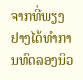ຈາກທີ່ພຽງຢາງໄດ້ທໍາການທົດລອງນິວ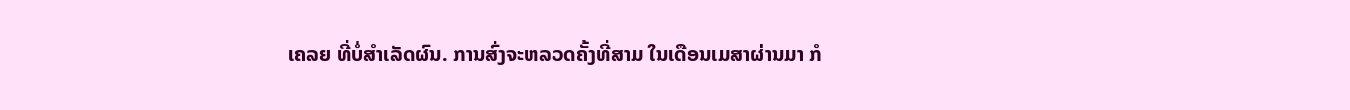ເຄລຍ ທີ່ບໍ່ສໍາເລັດຜົນ. ການສົ່ງຈະຫລວດຄັ້ງທີ່ສາມ ໃນເດືອນເມສາຜ່ານມາ ກໍ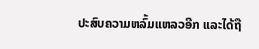ປະສົບຄວາມຫລົ້ມແຫລວອີກ ແລະໄດ້ຖື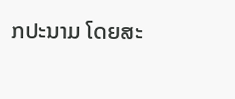ກປະນາມ ໂດຍສະ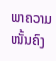ພາຄວາມໜັ້ນຄົງ